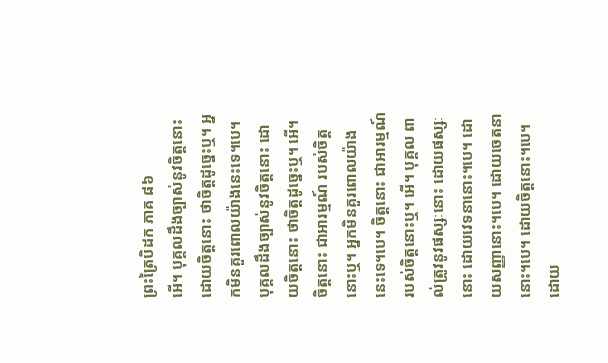ព្រះត្រៃបិដក ភាគ ៨៦
អើ។ បុគ្គលដឹងច្បាស់នូវចិត្តនោះ ដោយចិត្តនោះ ថាចិត្តដូច្នេះឬ។ អ្នកមិនគួរពោលយ៉ាងនេះទេ។បេ។ បុគ្គលដឹងច្បាស់នូវចិត្តនោះ ដោយចិត្តនោះ ថាចិត្តដូច្នេះឬ។ អើ។ ចិត្តនោះ ជាអារម្មណ៍ របស់ចិត្តនោះឬ។ អ្នកមិនគួរពោលយ៉ាងនេះទេ។បេ។ ចិត្តនោះ ជាអារម្មណ៍របស់ចិត្តនោះឬ។ អើ។ បុគ្គល ពាល់ត្រូវនូវផស្សៈនោះ ដោយផស្សៈនោះ ដោយវេទនានោះ។បេ។ ដោយសញ្ញានោះ។បេ។ ដោយចេតនានោះ។បេ។ ដោយចិត្តនោះ។បេ។ ដោយ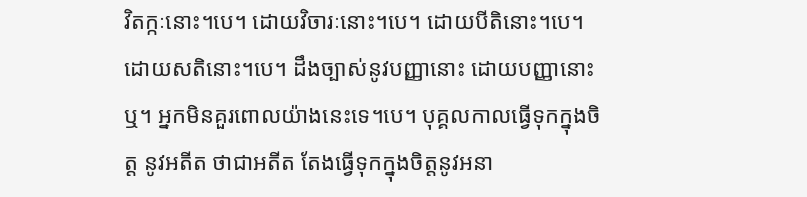វិតក្កៈនោះ។បេ។ ដោយវិចារៈនោះ។បេ។ ដោយបីតិនោះ។បេ។ ដោយសតិនោះ។បេ។ ដឹងច្បាស់នូវបញ្ញានោះ ដោយបញ្ញានោះឬ។ អ្នកមិនគួរពោលយ៉ាងនេះទេ។បេ។ បុគ្គលកាលធ្វើទុកក្នុងចិត្ត នូវអតីត ថាជាអតីត តែងធ្វើទុកក្នុងចិត្តនូវអនា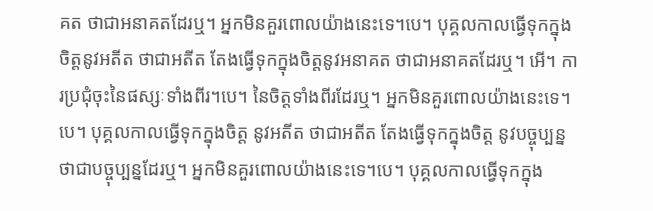គត ថាជាអនាគតដែរឬ។ អ្នកមិនគួរពោលយ៉ាងនេះទេ។បេ។ បុគ្គលកាលធ្វើទុកក្នុងចិត្តនូវអតីត ថាជាអតីត តែងធ្វើទុកក្នុងចិត្តនូវអនាគត ថាជាអនាគតដែរឬ។ អើ។ ការប្រជុំចុះនៃផស្សៈទាំងពីរ។បេ។ នៃចិត្តទាំងពីរដែរឬ។ អ្នកមិនគួរពោលយ៉ាងនេះទេ។បេ។ បុគ្គលកាលធ្វើទុកក្នុងចិត្ត នូវអតីត ថាជាអតីត តែងធ្វើទុកក្នុងចិត្ត នូវបច្ចុប្បន្ន ថាជាបច្ចុប្បន្នដែរឬ។ អ្នកមិនគួរពោលយ៉ាងនេះទេ។បេ។ បុគ្គលកាលធ្វើទុកក្នុង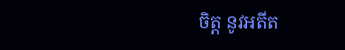ចិត្ត នូវអតីត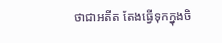ថាជាអតីត តែងធ្វើទុកក្នុងចិ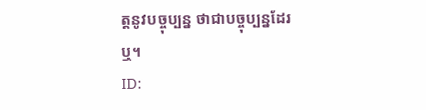ត្តនូវបច្ចុប្បន្ន ថាជាបច្ចុប្បន្នដែរឬ។
ID: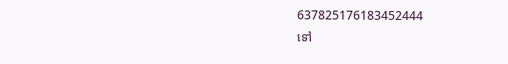637825176183452444
ទៅ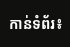កាន់ទំព័រ៖